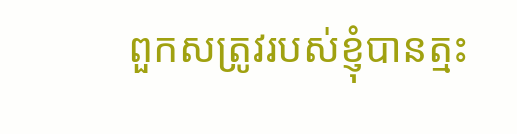ពួកសត្រូវរបស់ខ្ញុំបានត្មះ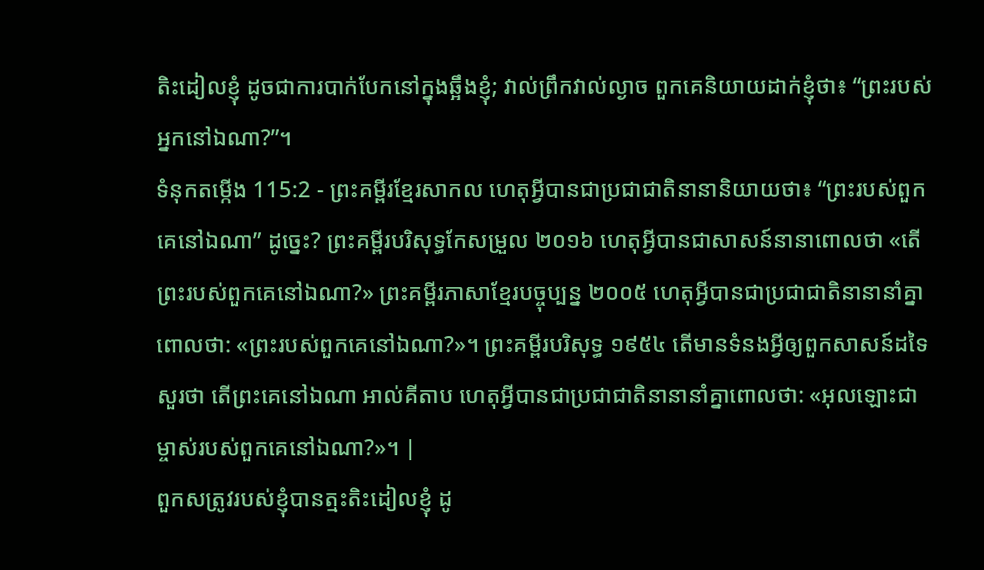តិះដៀលខ្ញុំ ដូចជាការបាក់បែកនៅក្នុងឆ្អឹងខ្ញុំ; វាល់ព្រឹកវាល់ល្ងាច ពួកគេនិយាយដាក់ខ្ញុំថា៖ “ព្រះរបស់អ្នកនៅឯណា?”។
ទំនុកតម្កើង 115:2 - ព្រះគម្ពីរខ្មែរសាកល ហេតុអ្វីបានជាប្រជាជាតិនានានិយាយថា៖ “ព្រះរបស់ពួកគេនៅឯណា” ដូច្នេះ? ព្រះគម្ពីរបរិសុទ្ធកែសម្រួល ២០១៦ ហេតុអ្វីបានជាសាសន៍នានាពោលថា «តើព្រះរបស់ពួកគេនៅឯណា?» ព្រះគម្ពីរភាសាខ្មែរបច្ចុប្បន្ន ២០០៥ ហេតុអ្វីបានជាប្រជាជាតិនានានាំគ្នាពោលថា: «ព្រះរបស់ពួកគេនៅឯណា?»។ ព្រះគម្ពីរបរិសុទ្ធ ១៩៥៤ តើមានទំនងអ្វីឲ្យពួកសាសន៍ដទៃសួរថា តើព្រះគេនៅឯណា អាល់គីតាប ហេតុអ្វីបានជាប្រជាជាតិនានានាំគ្នាពោលថា: «អុលឡោះជាម្ចាស់របស់ពួកគេនៅឯណា?»។ |
ពួកសត្រូវរបស់ខ្ញុំបានត្មះតិះដៀលខ្ញុំ ដូ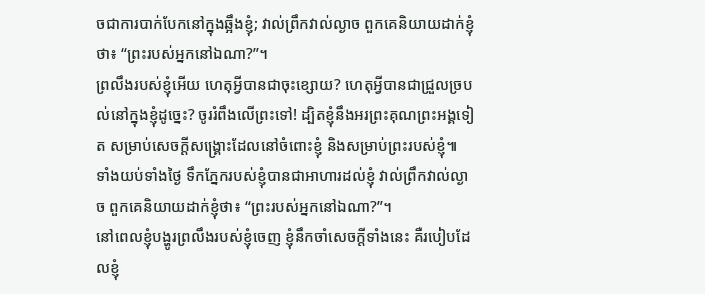ចជាការបាក់បែកនៅក្នុងឆ្អឹងខ្ញុំ; វាល់ព្រឹកវាល់ល្ងាច ពួកគេនិយាយដាក់ខ្ញុំថា៖ “ព្រះរបស់អ្នកនៅឯណា?”។
ព្រលឹងរបស់ខ្ញុំអើយ ហេតុអ្វីបានជាចុះខ្សោយ? ហេតុអ្វីបានជាជ្រួលច្របល់នៅក្នុងខ្ញុំដូច្នេះ? ចូររំពឹងលើព្រះទៅ! ដ្បិតខ្ញុំនឹងអរព្រះគុណព្រះអង្គទៀត សម្រាប់សេចក្ដីសង្គ្រោះដែលនៅចំពោះខ្ញុំ និងសម្រាប់ព្រះរបស់ខ្ញុំ៕
ទាំងយប់ទាំងថ្ងៃ ទឹកភ្នែករបស់ខ្ញុំបានជាអាហារដល់ខ្ញុំ វាល់ព្រឹកវាល់ល្ងាច ពួកគេនិយាយដាក់ខ្ញុំថា៖ “ព្រះរបស់អ្នកនៅឯណា?”។
នៅពេលខ្ញុំបង្ហូរព្រលឹងរបស់ខ្ញុំចេញ ខ្ញុំនឹកចាំសេចក្ដីទាំងនេះ គឺរបៀបដែលខ្ញុំ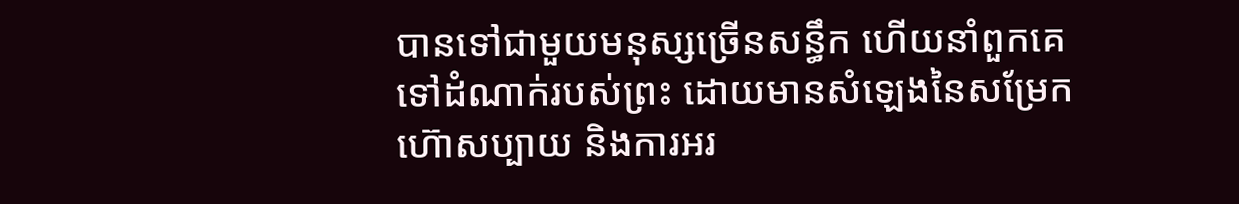បានទៅជាមួយមនុស្សច្រើនសន្ធឹក ហើយនាំពួកគេទៅដំណាក់របស់ព្រះ ដោយមានសំឡេងនៃសម្រែកហ៊ោសប្បាយ និងការអរ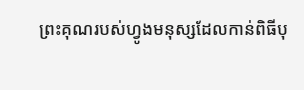ព្រះគុណរបស់ហ្វូងមនុស្សដែលកាន់ពិធីបុ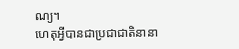ណ្យ។
ហេតុអ្វីបានជាប្រជាជាតិនានា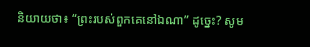និយាយថា៖ “ព្រះរបស់ពួកគេនៅឯណា” ដូច្នេះ? សូម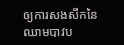ឲ្យការសងសឹកនៃឈាមបាវប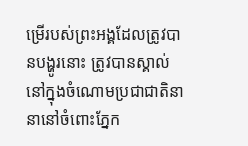ម្រើរបស់ព្រះអង្គដែលត្រូវបានបង្ហូរនោះ ត្រូវបានស្គាល់នៅក្នុងចំណោមប្រជាជាតិនានានៅចំពោះភ្នែក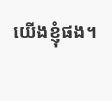យើងខ្ញុំផង។